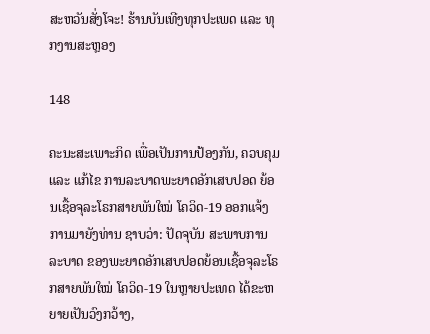ສະຫວັນສັ່ງໂຈະ! ຮ້ານບັນເທີງທຸກປະເພດ ແລະ ທຸກງານສະຫຼອງ

148

ຄະນະສະເພາະກິດ ເພື່ອເປັນການປ້ອງກັນ, ຄວບຄຸມ ແລະ ແກ້ໄຂ ການລະບາດພະຍາດອັກເສບປອດ ຍ້ອນເຊື້ອຈຸລະໂຣກສາຍພັນໃໝ່ ໂຄວິດ-19 ອອກແຈ້ງການມາຍັງທ່ານ ຊາບວ່າ: ປັດຈຸບັນ ສະພາບການລະບາດ ຂອງພະຍາດອັກເສບປອດຍ້ອນເຊື້ອຈຸລະໂຣກສາຍພັນໃໝ່ ໂຄວິດ-19 ໃນຫຼາຍປະເທດ ໄດ້ຂະຫຍາຍເປັນວົງກວ້າງ,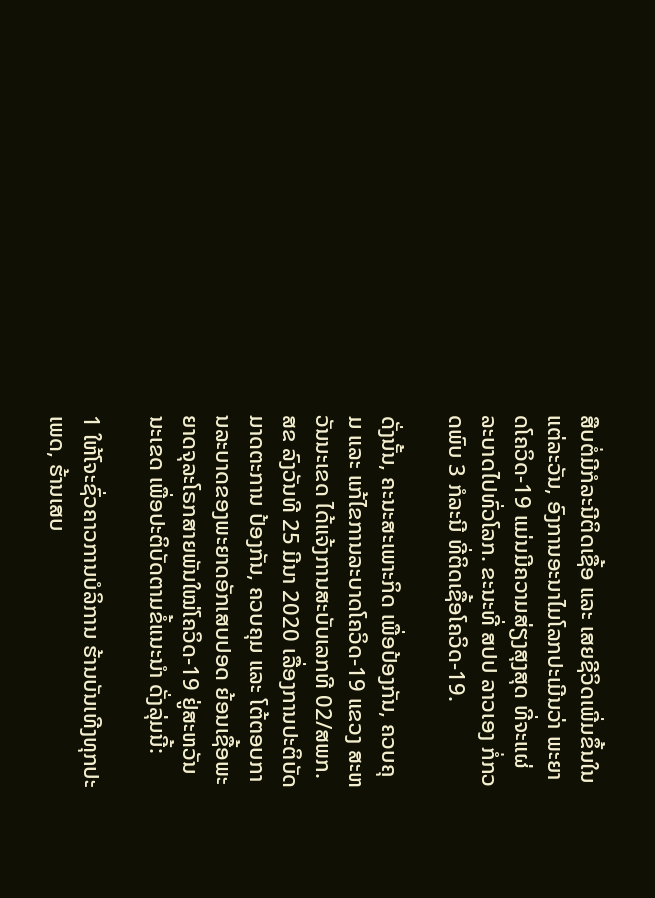ສືບຕໍ່ມີກໍລະນີຕິດເຊື້ອ ແລະ ເສຍຊີວິດເພີ່ມຂຶ້ນໃນແຕ່ລະວັນ, ອົງການອະນາໄມໂລກປະເມີນວ່າ ພະຍາດໂຄວິດ-19 ແມ່ນມີຄວາມສ່ຽງສຸງສຸດ ທີ່ຈະແຜ່ລະບາດໄປທົ່ວໂລກ. ຂະນະທີ່ ສປປ ລາວເອງ ກໍ່ກວດພົບ 3 ກໍລະນີ ທີ່ຕິດເຊື້ອໂຄວິດ-19.

ດັ່ງນັ້ນ, ຄະນະສະເພາະກິດ ເພື່ອປ້ອງກັນ, ຄວບຄຸມ ແລະ ແກ້ໄຂການລະບາດໂຄວິດ-19 ແຂວງ ສະຫວັນນະເຂດ ໄດ້ແຈ້ງການສະບັບເລກທີ 02/ສພກ.ສຂ ລົງວັນທີ 25 ມີນາ 2020 ເລື່ອງການປະຕິບັດມາດຕະການ ປ້ອງກັນ, ຄວບຄຸມ ແລະ ໂຕ້ຕອບການລະບາດຂອງພະຍາດອັກເສບປອດ ຍ້ອນເຊື້ອພະຍາດຈຸລະໂຣກສາຍພັນໃໝ່ໂຄວິດ-19 ຢູ່ສະຫວັນນະເຂດ ເພື່ອປະຕິບັດຕາມຂໍ້ແນະນໍາ ດັ່ງລຸ່ມນີ້:

1 ໃຫ້ໂຈະຊົ່ວຄາວການບໍລິການ ຮ້ານບັນເທີງທຸກປະເພດ, ຮ້ານເສບ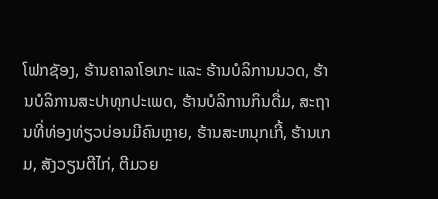ໂຟກຊັອງ, ຮ້ານຄາລາໂອເກະ ແລະ ຮ້ານບໍລິການນວດ, ຮ້ານບໍລິການສະປາທຸກປະເພດ, ຮ້ານບໍລິການກິນດື່ມ, ສະຖານທີ່ທ່ອງທ່ຽວບ່ອນມີຄົນຫຼາຍ, ຮ້ານສະຫນຸກເກີ້, ຮ້ານເກມ, ສັງວຽນຕີໄກ່, ຕີມວຍ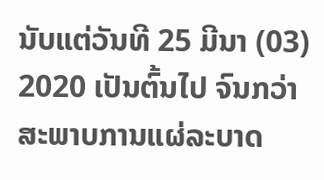ນັບແຕ່ວັນທີ 25 ມີນາ (03) 2020 ເປັນຕົ້ນໄປ ຈົນກວ່າ ສະພາບການແຜ່ລະບາດ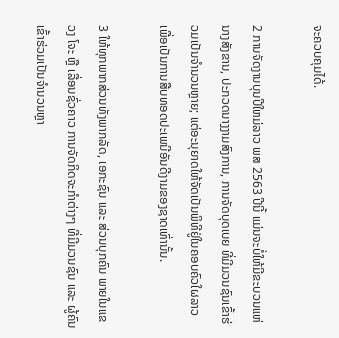ຈະຄວບຄຸມໄດ້.

2 ການຈັດງານບຸນປີໃຫມ່ລາວ ພສ 2563 ປີນີ້ ແມ່ນຈະບໍ່ໃຫ້ມີຂະບວນແຫ່ນາງສັງຂານ, ປະກວດນາງງາມສົງການ, ການຈັດບຸດເບຍ ທີ່ມີມວນຊົນເຂົ້າຮ່ວມເປັນຈໍານວນຫຼາຍ; ແຕ່ອະນຸຍາດໃຫ້ຈັດເປັນພິທີຢູ່ໃນຄອບຄົວໃຜລາວ ເພື່ອເປັນການສືບທອດປະເພນີອັນດີງາມຂອງຊາດເທົ່ານັ້ນ.

3 ໃຫ້ທຸກພາກສ່ວນທັງພາກລັດ, ເອກະຊົນ ແລະ ສ່ວນບຸກຄົນ ພາຍໃນແຂວງ ໂຈະ ຫຼື ເລື່ອນຊົ່ວຄາວ ການຈັດກິດຈະກໍາຕ່າງໆ ທີ່ມີມວນຊົນ ແລະ ຜູ້ຄົນເຂົ້າຮ່ວມເປັນຈໍານວນຫຼາ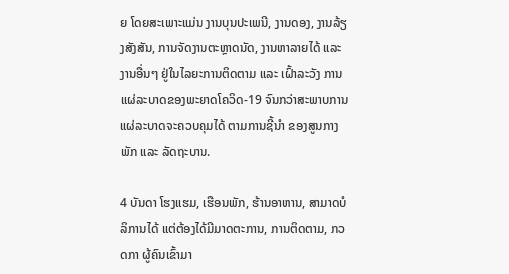ຍ ໂດຍສະເພາະແມ່ນ ງານບຸນປະເພນີ, ງານດອງ, ງານລ້ຽງສັງສັນ, ການຈັດງານຕະຫຼາດນັດ, ງານຫາລາຍໄດ້ ແລະ ງານອື່ນໆ ຢູ່ໃນໄລຍະການຕິດຕາມ ແລະ ເຝົ້າລະວັງ ການແຜ່ລະບາດຂອງພະຍາດໂຄວິດ-19 ຈົນກວ່າສະພາບການແຜ່ລະບາດຈະຄວບຄຸມໄດ້ ຕາມການຊີ້ນໍາ ຂອງສູນກາງພັກ ແລະ ລັດຖະບານ.

4 ບັນດາ ໂຮງແຮມ, ເຮືອນພັກ, ຮ້ານອາຫານ, ສາມາດບໍລິການໄດ້ ແຕ່ຕ້ອງໄດ້ມີມາດຕະການ, ການຕິດຕາມ, ກວດກາ ຜູ້ຄົນເຂົ້າມາ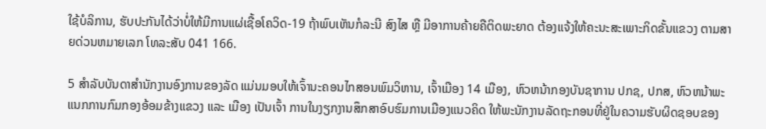ໃຊ້ບໍລິການ, ຮັບປະກັນໄດ້ວ່າບໍ່ໃຫ້ມີການແຜ່ເຊື້ອໂຄວິດ-19 ຖ້າພົບເຫັນກໍລະນີ ສົງໄສ ຫຼື ມີອາການຄ້າຍຄືຕິດພະຍາດ ຕ້ອງແຈ້ງໃຫ້ຄະນະສະເພາະກິດຂັ້ນແຂວງ ຕາມສາຍດ່ວນຫມາຍເລກ ໂທລະສັບ 041 166.

5 ສໍາລັບບັນດາສໍານັກງານອົງການຂອງລັດ ແມ່ນມອບໃຫ້ເຈົ້ານະຄອນໄກສອນພົມວິຫານ, ເຈົ້າເມືອງ 14 ເມືອງ, ຫົວຫນ້າກອງບັນຊາການ ປກຊ, ປກສ, ຫົວຫນ້າພະແນກການກົມກອງອ້ອມຂ້າງແຂວງ ແລະ ເມືອງ ເປັນເຈົ້າ ການໃນງຽກງານສຶກສາອົບຮົມການເມືອງແນວຄິດ ໃຫ້ພະນັກງານລັດຖະກອນທີ່ຢູ່ໃນຄວາມຮັບຜິດຊອບຂອງ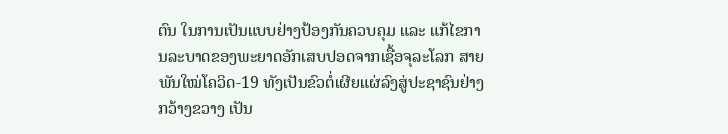ຕົນ ໃນການເປັນແບບຢ່າງປ້ອງກັນຄວບຄຸມ ແລະ ແກ້ໄຂການລະບາດຂອງພະຍາດອັກເສບປອດຈາກເຊື້ອຈຸລະໂລກ ສາຍພັນໃໝ່ໂຄວິດ-19 ທັງເປັນຂົວຕໍ່ເຜີຍແຜ່ລົງສູ່ປະຊາຊົນຢ່າງກວ້າງຂວາງ ເປັນ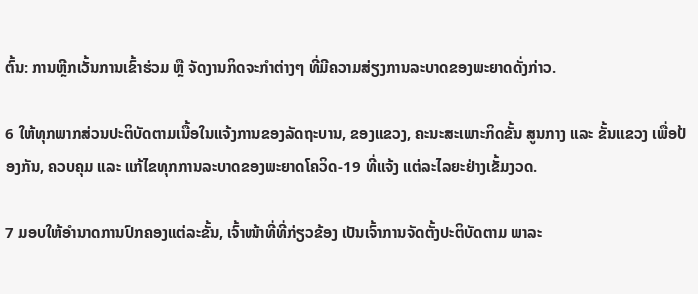ຕົ້ນ: ການຫຼີກເວັ້ນການເຂົ້າຮ່ວມ ຫຼື ຈັດງານກິດຈະກໍາຕ່າງໆ ທີ່ມີຄວາມສ່ຽງການລະບາດຂອງພະຍາດດັ່ງກ່າວ.

6 ໃຫ້ທຸກພາກສ່ວນປະຕິບັດຕາມເນື້ອໃນແຈ້ງການຂອງລັດຖະບານ, ຂອງແຂວງ, ຄະນະສະເພາະກິດຂັ້ນ ສູນກາງ ແລະ ຂັ້ນແຂວງ ເພື່ອປ້ອງກັນ, ຄວບຄຸມ ແລະ ແກ້ໄຂທຸກການລະບາດຂອງພະຍາດໂຄວິດ-19 ທີ່ແຈ້ງ ແຕ່ລະໄລຍະຢ່າງເຂັ້ມງວດ.

7 ມອບໃຫ້ອໍານາດການປົກຄອງແຕ່ລະຂັ້ນ, ເຈົ້າໜ້າທີ່ທີ່ກ່ຽວຂ້ອງ ເປັນເຈົ້າການຈັດຕັ້ງປະຕິບັດຕາມ ພາລະ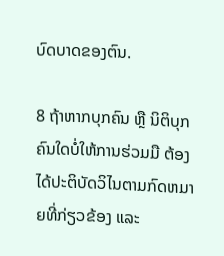ບົດບາດຂອງຕົນ.

8 ຖ້າຫາກບຸກຄົນ ຫຼື ນິຕິບຸກຄົນໃດບໍ່ໃຫ້ການຮ່ວມມື ຕ້ອງໄດ້ປະຕິບັດວິໄນຕາມກົດຫມາຍທີ່ກ່ຽວຂ້ອງ ແລະ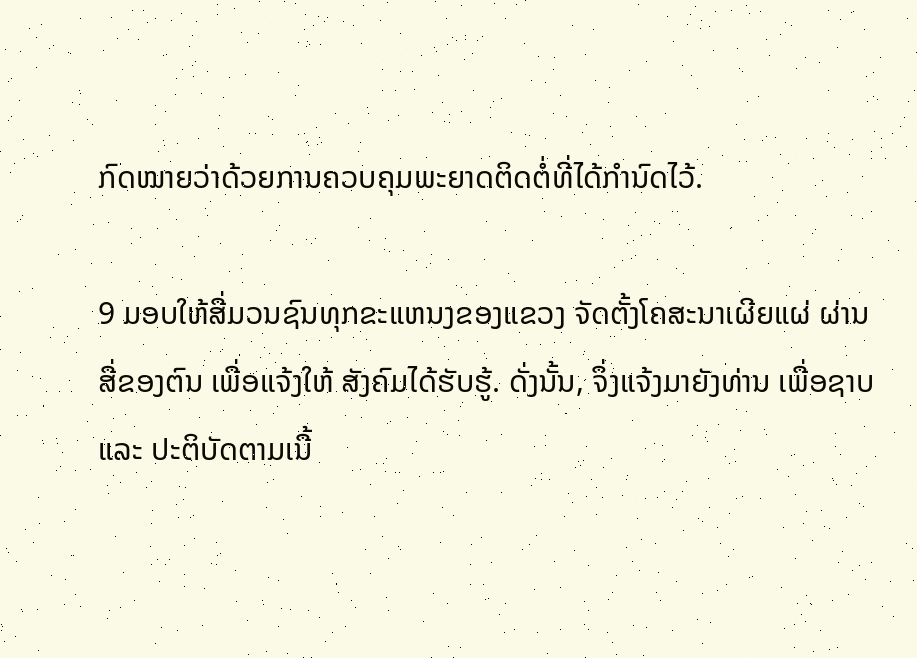ກົດໝາຍວ່າດ້ວຍການຄວບຄຸມພະຍາດຕິດຕໍ່ທີ່ໄດ້ກໍານົດໄວ້.

9 ມອບໃຫ້ສື່ມວນຊົນທຸກຂະແຫນງຂອງແຂວງ ຈັດຕັ້ງໂຄສະນາເຜີຍແຜ່ ຜ່ານສື່ຂອງຕົນ ເພື່ອແຈ້ງໃຫ້ ສັງຄົມໄດ້ຮັບຮູ້. ດັ່ງນັ້ນ, ຈຶ່ງແຈ້ງມາຍັງທ່ານ ເພື່ອຊາບ ແລະ ປະຕິບັດຕາມເນື້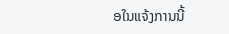ອໃນແຈ້ງການນີ້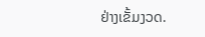ຢ່າງເຂັ້ມງວດ.